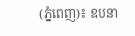(ភ្នំពេញ)៖ ឧបនា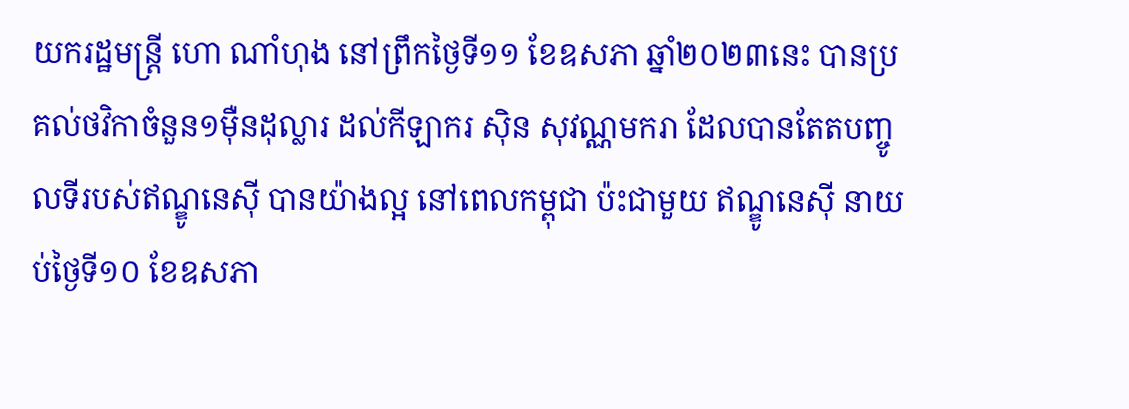យករដ្ឋមន្ត្រី ហោ ណាំហុង នៅព្រឹកថ្ងៃទី១១ ខែឧសភា ឆ្នាំ២០២៣នេះ បានប្រគល់ថវិកាចំនួន១ម៉ឺនដុល្លារ ដល់កីឡាករ ស៊ិន សុវណ្ណមករា ដែលបានតែតបញ្ចូលទីរបស់ឥណ្ឌូនេស៊ី បានយ៉ាងល្អ នៅពេលកម្ពុជា ប៉ះជាមួយ ឥណ្ឌូនេស៊ី នាយប់ថ្ងៃទី១០ ខែឧសភា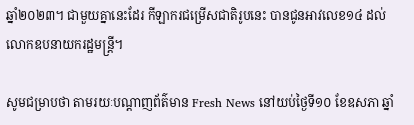ឆ្នាំ២០២៣។ ជាមួយគ្នានេះដែរ កីឡាករជម្រើសជាតិរូបនេះ បានជូនអាវលេខ១៤ ដល់លោកឧបនាយករដ្ឋមន្ត្រី។

សូមជម្រាបថា តាមរយៈបណ្តាញព័ត៌មាន Fresh News នៅយប់ថ្ងៃទី១០ ខែឧសភា ឆ្នាំ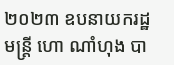២០២៣ ឧបនាយករដ្ឋមន្ត្រី ហោ ណាំហុង បា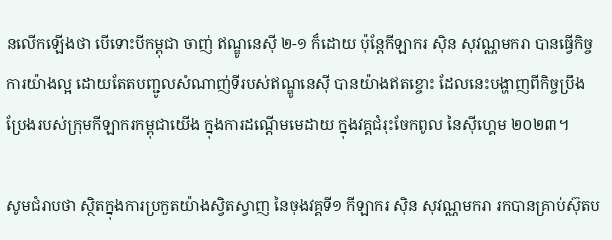នលើកឡើងថា បើទោះបីកម្ពុជា ចាញ់ ឥណ្ឌូនេស៊ី ២-១ ក៏ដោយ ប៉ុន្តែកីឡាករ ស៊ិន សុវណ្ណមករា បានធ្វើកិច្ចការយ៉ាងល្អ ដោយតែតបញ្ជូលសំណាញ់ទីរបស់ឥណ្ឌូនេស៊ី បានយ៉ាងឥតខ្ចោះ ដែលនេះបង្ហាញពីកិច្ចប្រឹងប្រែងរបស់ក្រុមកីឡាករកម្ពុជាយើង ក្នុងការដណ្តើមមេដាយ ក្នុងវគ្គជំរុះចែកពូល នៃស៊ីហ្គេម ២០២៣។

សូមជំរាបថា ស្ថិតក្នុងការប្រកួតយ៉ាងស្វិតស្វាញ នៃចុងវគ្គទី១ កីឡាករ ស៊ិន សុវណ្ណមករា រកបានគ្រាប់ស៊ុតប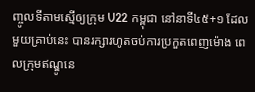ញ្ចូលទីតាមស្មើឲ្យក្រុម U22 កម្ពុជា នៅនាទី៤៥+១ ដែលមួយគ្រាប់នេះ បានរក្សារហូតចប់ការប្រកួតពេញម៉ោង ពេលក្រុមឥណ្ឌូនេ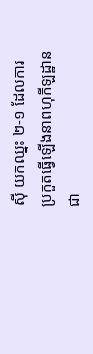ស៊ី យកឈ្នះ ២-១ ដែលការប្រកួតធ្វើឡើងនាពហុកីឡដ្ឋានជា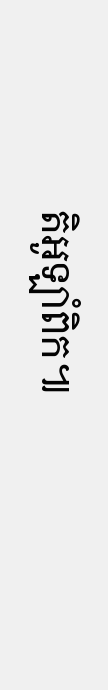តិអូឡាំពិក៕